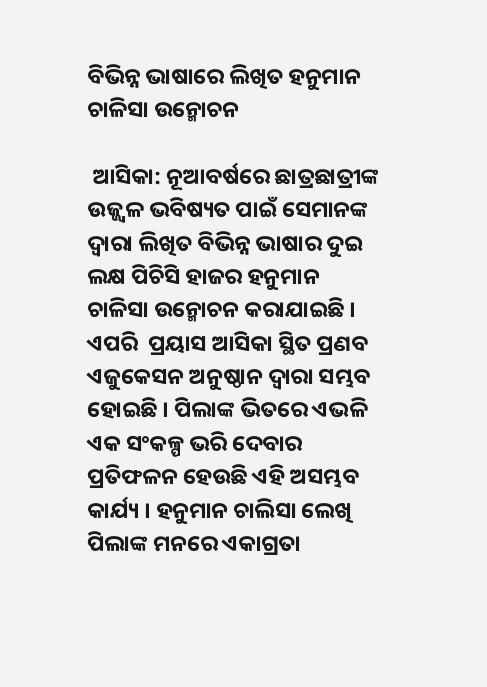ବିଭିନ୍ନ ଭାଷାରେ ଲିଖିତ ହନୁମାନ ଚାଳିସା ଉନ୍ମୋଚନ

 ଆସିକା: ନୂଆବର୍ଷରେ ଛାତ୍ରଛାତ୍ରୀଙ୍କ ଉଜ୍ଜ୍ୱଳ ଭବିଷ୍ୟତ ପାଇଁ ସେମାନଙ୍କ ଦ୍ୱାରା ଲିଖିତ ବିଭିନ୍ନ ଭାଷାର ଦୁଇ ଲକ୍ଷ ପିଚିସି ହାଜର ହନୁମାନ ଚାଳିସା ଉନ୍ମୋଚନ କରାଯାଇଛି । ଏପରି  ପ୍ରୟାସ ଆସିକା ସ୍ଥିତ ପ୍ରଣବ ଏଜୁକେସନ ଅନୁଷ୍ଠାନ ଦ୍ୱାରା ସମ୍ଭବ ହୋଇଛି । ପିଲାଙ୍କ ଭିତରେ ଏଭଳି ଏକ ସଂକଳ୍ପ ଭରି ଦେବାର ପ୍ରତିଫଳନ ହେଉଛି ଏହି ଅସମ୍ଭବ କାର୍ଯ୍ୟ । ହନୁମାନ ଚାଲିସା ଲେଖି ପିଲାଙ୍କ ମନରେ ଏକାଗ୍ରତା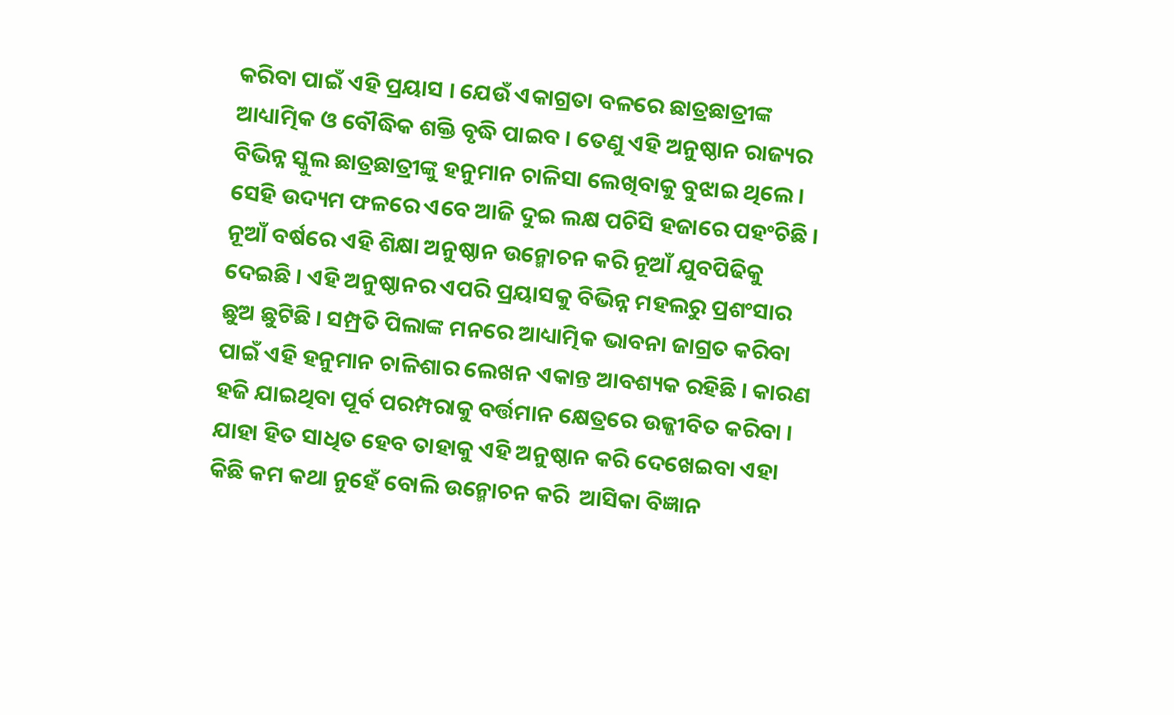କରିବା ପାଇଁ ଏହି ପ୍ରୟାସ । ଯେଉଁ ଏକାଗ୍ରତା ବଳରେ ଛାତ୍ରଛାତ୍ରୀଙ୍କ ଆଧ୍ୟାତ୍ମିକ ଓ ବୌଦ୍ଧିକ ଶକ୍ତି ବୃଦ୍ଧି ପାଇବ । ତେଣୁ ଏହି ଅନୁଷ୍ଠାନ ରାଜ୍ୟର ବିଭିନ୍ନ ସ୍କୁଲ ଛାତ୍ରଛାତ୍ରୀଙ୍କୁ ହନୁମାନ ଚାଳିସା ଲେଖିବାକୁ ବୁଝାଇ ଥିଲେ । ସେହି ଉଦ୍ୟମ ଫଳରେ ଏବେ ଆଜି ଦୁଇ ଲକ୍ଷ ପଚିସି ହଜାରେ ପହଂଚିଛି । ନୂଆଁ ବର୍ଷରେ ଏହି ଶିକ୍ଷା ଅନୁଷ୍ଠାନ ଉନ୍ମୋଚନ କରି ନୂଆଁ ଯୁବପିଢିକୁ ଦେଇଛି । ଏହି ଅନୁଷ୍ଠାନର ଏପରି ପ୍ରୟାସକୁ ବିଭିନ୍ନ ମହଲରୁ ପ୍ରଶଂସାର ଛୁଅ ଛୁଟିଛି । ସମ୍ପ୍ରତି ପିଲାଙ୍କ ମନରେ ଆଧ୍ୟାତ୍ମିକ ଭାବନା ଜାଗ୍ରତ କରିବା ପାଇଁ ଏହି ହନୁମାନ ଚାଳିଶାର ଲେଖନ ଏକାନ୍ତ ଆବଶ୍ୟକ ରହିଛି । କାରଣ ହଜି ଯାଇଥିବା ପୂର୍ବ ପରମ୍ପରାକୁ ବର୍ତ୍ତମାନ କ୍ଷେତ୍ରରେ ଉଜ୍ଜୀବିତ କରିବା । ଯାହା ହିତ ସାଧିତ ହେବ ତାହାକୁ ଏହି ଅନୁଷ୍ଠାନ କରି ଦେଖେଇବା ଏହା କିଛି କମ କଥା ନୁହେଁ ବୋଲି ଉନ୍ମୋଚନ କରି  ଆସିକା ବିଜ୍ଞାନ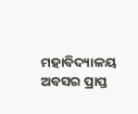ମହାବିଦ୍ୟାଳୟ ଅବସର ପ୍ରାପ୍ତ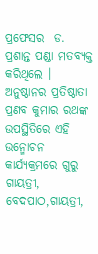ପ୍ରଫେସର  ଡ. ପ୍ରଶାନ୍ତ ପଣ୍ଡା ମତବ୍ୟକ୍ତ କରିଥିଲେ । ଅନୁଷ୍ଠାନର ପ୍ରତିଷ୍ଠାତା ପ୍ରଣବ କୁମାର ରଥଙ୍କ ଉପସ୍ଥିତିରେ ଏହି ଉନ୍ମୋଚନ କାର୍ଯ୍ୟକ୍ରମରେ ଗୁରୁ ଗାୟତ୍ରୀ, ବେଦପାଠ,ଗାୟତ୍ରୀ,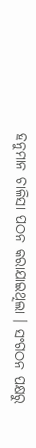ହନୁମାନ ଚାଳିସା ପଠନ କରାଯାଇଥିଲା । ସଂଗଠନ ପକ୍ଷରୁ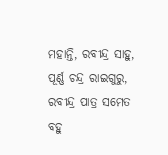ମହାନ୍ତି, ରବୀନ୍ଦ୍ର ସାହୁ, ପୂର୍ଣ୍ଣ ଚନ୍ଦ୍ର ରାଇଗୁରୁ, ରବୀନ୍ଦ୍ର ପାତ୍ର ସମେତ ବହୁ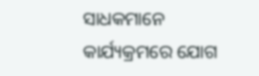ସାଧକମାନେ କାର୍ଯ୍ୟକ୍ରମରେ ଯୋଗ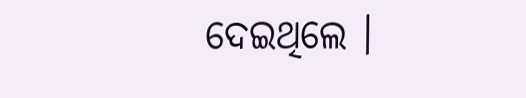ଦେଇଥିଲେ ।